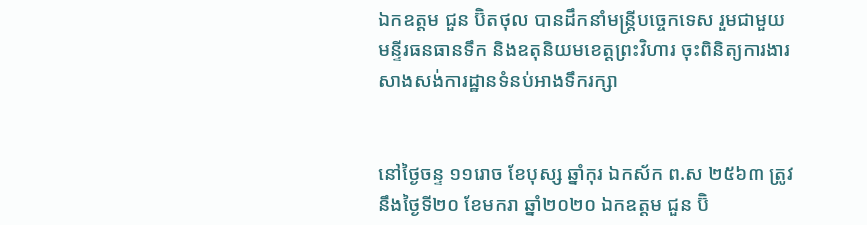ឯកឧត្តម ជួន ប៊ិតថុល បានដឹកនាំមន្រ្តីបចេ្ចកទេស រួមជាមួយមន្ទីរធនធានទឹក និងឧតុនិយមខេត្តព្រះវិហារ ចុះពិនិត្យការងារសាងសង់ការដ្ឋានទំនប់អាងទឹករក្សា


នៅថៃ្ងចន្ទ ១១រោច ខែបុស្ស ឆ្នាំកុរ ឯកស័ក ព.ស ២៥៦៣ ត្រូវនឹងថ្ងៃទី២០ ខែមករា ឆ្នាំ២០២០ ឯកឧត្តម ជួន ប៊ិ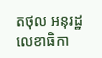តថុល អនុរដ្ឋលេខាធិកា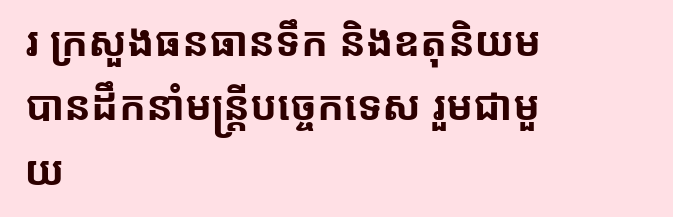រ ក្រសួងធនធានទឹក និងឧតុនិយម បានដឹកនាំមន្រ្តីបចេ្ចកទេស រួមជាមួយ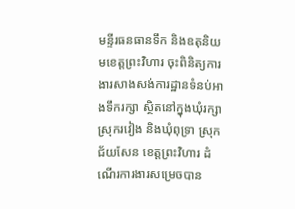មន្ទីរធនធានទឹក និងឧតុនិយមខេត្តព្រះវិហារ ចុះពិនិត្យការងារសាងសង់ការដ្ឋានទំនប់អាងទឹករក្សា ស្ថិតនៅក្នុងឃុំរក្សា ស្រុករវៀង និងឃុំពុទ្រា ស្រុកជ័យសែន ខេត្តព្រះវិហារ ដំណើរការងារសម្រេចបាន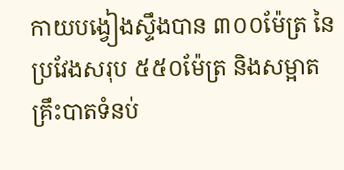កាយបង្វៀងស្ទឹងបាន ៣០០ម៉ែត្រ នៃប្រវែងសរុប ៥៥០ម៉ែត្រ និងសម្អាតគ្រឹះបាតទំនប់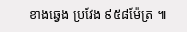ខាងឆ្វេង ប្រវែង ៩៥៨ម៉ែត្រ ៕